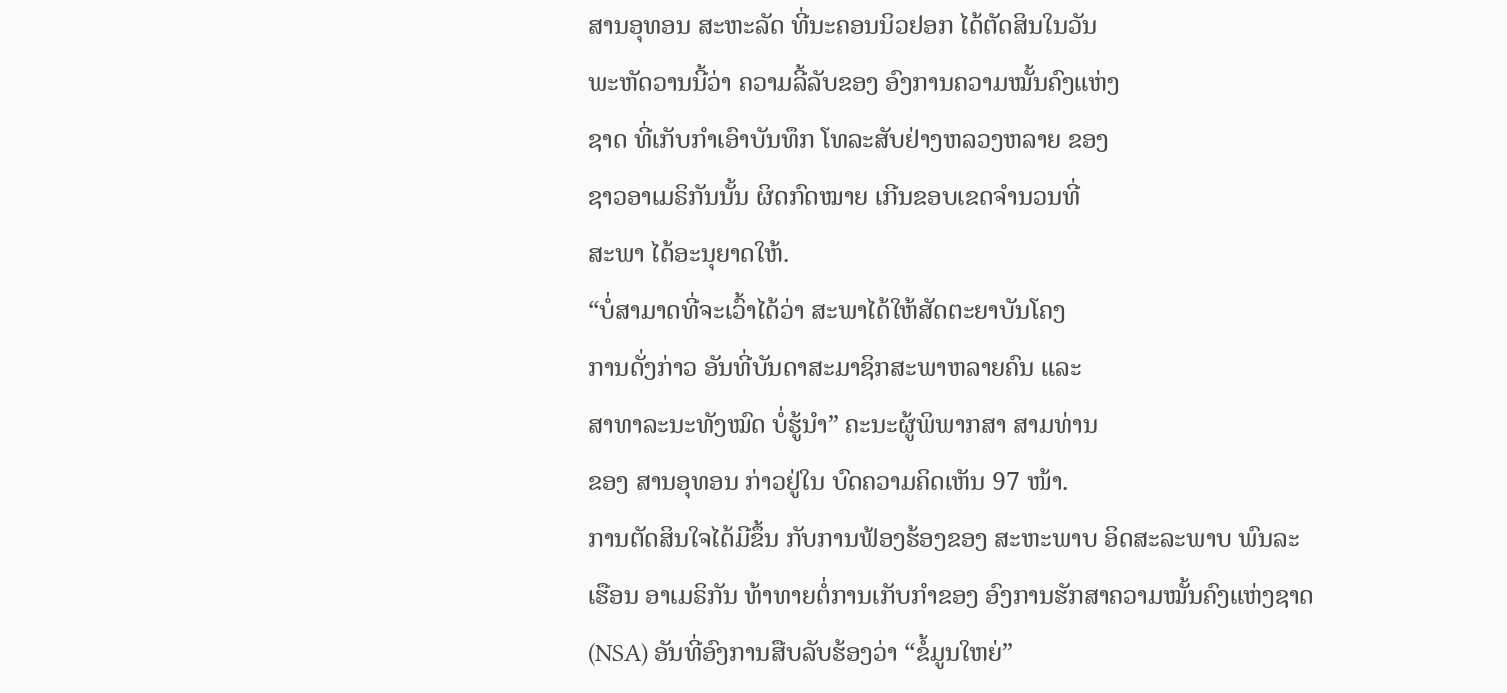ສານອຸທອນ ສະຫະລັດ ທີ່ນະຄອນນິວຢອກ ໄດ້ຕັດສິນໃນວັນ
ພະຫັດວານນີ້ວ່າ ຄວາມລີ້ລັບຂອງ ອົງການຄວາມໝັ້ນຄົງແຫ່ງ
ຊາດ ທີ່ເກັບກຳເອົາບັນທຶກ ໂທລະສັບຢ່າງຫລວງຫລາຍ ຂອງ
ຊາວອາເມຣິກັນນັ້ນ ຜິດກົດໝາຍ ເກີນຂອບເຂດຈຳນວນທີ່
ສະພາ ໄດ້ອະນຸຍາດໃຫ້.
“ບໍ່ສາມາດທີ່ຈະເວົ້າໄດ້ວ່າ ສະພາໄດ້ໃຫ້ສັດຕະຍາບັນໂຄງ
ການດັ່ງກ່າວ ອັນທີ່ບັນດາສະມາຊິກສະພາຫລາຍຄົນ ແລະ
ສາທາລະນະທັງໝົດ ບໍ່ຮູ້ນຳ” ຄະນະຜູ້ພິພາກສາ ສາມທ່ານ
ຂອງ ສານອຸທອນ ກ່າວຢູ່ໃນ ບົດຄວາມຄິດເຫັນ 97 ໜ້າ.
ການຕັດສິນໃຈໄດ້ມີຂຶ້ນ ກັບການຟ້ອງຮ້ອງຂອງ ສະຫະພາບ ອິດສະລະພາບ ພົນລະ
ເຮືອນ ອາເມຣິກັນ ທ້າທາຍຕໍ່ການເກັບກຳຂອງ ອົງການຮັກສາຄວາມໝັ້ນຄົງແຫ່ງຊາດ
(NSA) ອັນທີ່ອົງການສືບລັບຮ້ອງວ່າ “ຂໍ້ມູນໃຫຍ່”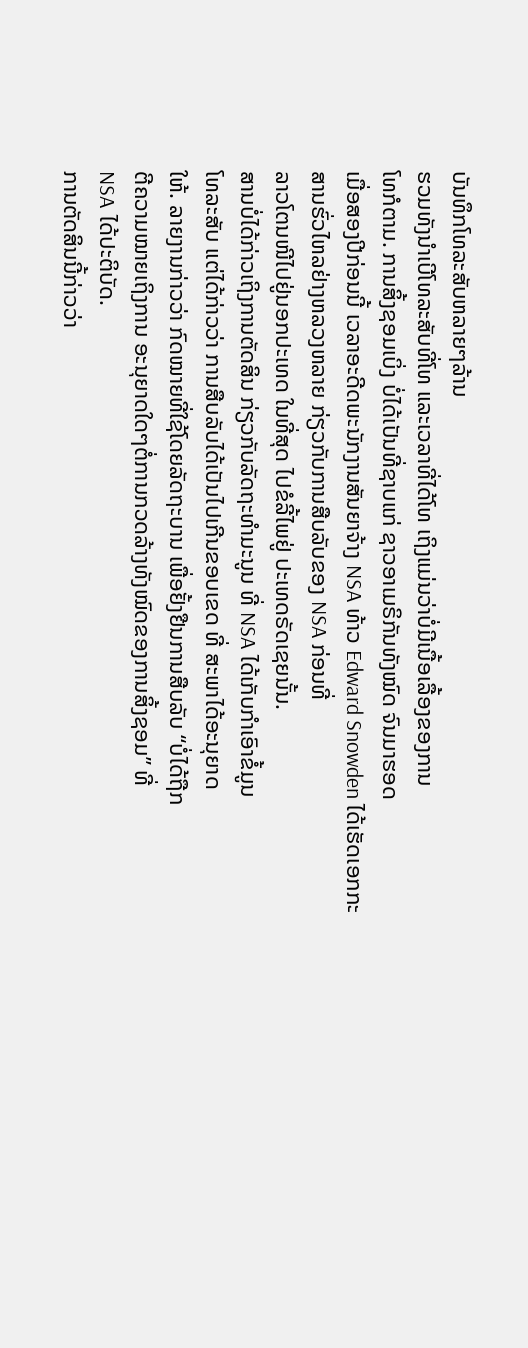ບັນທຶກໂທລະສັບຫລາຍໆລ້ານ
ຮວມທັງນຳເບີໂທລະສັບທີ່ໂທ ແລະເວລາທີ່ໄດ້ໂທ ເຖິງແມ່ນວ່າບໍ່ມີເນື້ອເລື້ອງຂອງການ
ໂທກໍຕາມ. ການສິ້ງຊອມເບິ່ງ ບໍ່ໄດ້ເປັນທີ່ຊາບແກ່ ຊາວອາເມຣິກັນທັງໝົດ ຈົນມາຮອດ
ເມື່ອສອງປີກ່ອນນີ້ ເວລາອະດີດພະນັກງານສັນຍາຈ້າງ NSA ທ້າວ Edward Snowden ໄດ້ເຮັດເອກກະສານຮົ່ວໄຫລຢ່າງຫລວງຫລາຍ ກ່ຽວກັບການສືບລັບຂອງ NSA ກ່ອນທີ່
ລາວໂຕນໜີໄປຢູ່ນອກປະເທດ ໃນທີ່ສຸດ ໄປຂໍລີ້ໄພຢູ່ ປະເທດຣັດເຊຍນັ້ນ.
ສານບໍ່ໄດ້ກ່າວເຖິງການຕັດສິນ ກ່ຽວກັບລັດຖະທຳມະນູນ ທີ່ NSA ໄດ້ເກັບກຳເອົາຂໍ້ມູນ
ໂທລະສັບ ແຕ່ໄດ້ກ່າວວ່າ ການສືບລັບໄດ້ເປັນໄປເກີນຂອບເຂດ ທີ່ ສະພາໄດ້ອະນຸຍາດ
ໃຫ້. ລາຍງານກ່າວວ່າ ກົດໝາຍທີ່ໃຊ້ໂດຍລັດຖະບານ ເພື່ອຢັ້ງຢືນການສືບລັບ “ບໍ່ໄດ້ຖືກ
ຕີຄວາມໝາຍເຖິງການ ອະນຸຍາດໃດໆຕໍ່ການກວດລ້າງທັງໝົດຂອງການສິ້ງຊອມ” ທີ່
NSA ໄດ້ປະຕິບັດ.
ການຕັດສິນນີ້ກ່າວວ່າ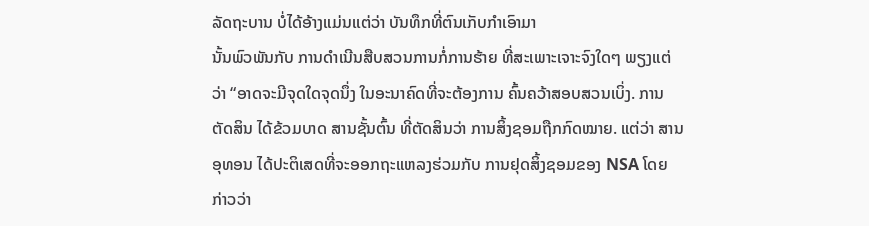ລັດຖະບານ ບໍ່ໄດ້ອ້າງແມ່ນເເຕ່ວ່າ ບັນທຶກທີ່ຕົນເກັບກຳເອົາມາ
ນັ້ນພົວພັນກັບ ການດຳເນີນສືບສວນການກໍ່ການຮ້າຍ ທີ່ສະເພາະເຈາະຈົງໃດໆ ພຽງແຕ່
ວ່າ “ອາດຈະມີຈຸດໃດຈຸດນຶ່ງ ໃນອະນາຄົດທີ່ຈະຕ້ອງການ ຄົ້ນຄວ້າສອບສວນເບິ່ງ. ການ
ຕັດສິນ ໄດ້ຂ້ວມບາດ ສານຊັ້ນຕົ້ນ ທີ່ຕັດສິນວ່າ ການສິ້ງຊອມຖືກກົດໝາຍ. ແຕ່ວ່າ ສານ
ອຸທອນ ໄດ້ປະຕິເສດທີ່ຈະອອກຖະແຫລງຮ່ວມກັບ ການຢຸດສິ້ງຊອມຂອງ NSA ໂດຍ
ກ່າວວ່າ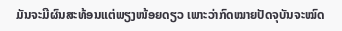ມັນຈະມີຜົນສະທ້ອນແຕ່ພຽງໜ້ອຍດຽວ ເພາະວ່າກົດໝາຍປັດຈຸບັນຈະໝົດ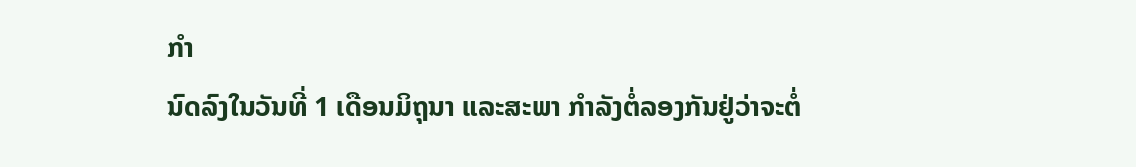ກຳ
ນົດລົງໃນວັນທີ່ 1 ເດືອນມິຖຸນາ ແລະສະພາ ກຳລັງຕໍ່ລອງກັນຢູ່ວ່າຈະຕໍ່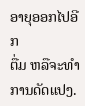ອາຍຸອອກໄປອີກ
ຕື່ມ ຫລືຈະທຳການດັດແປງ.